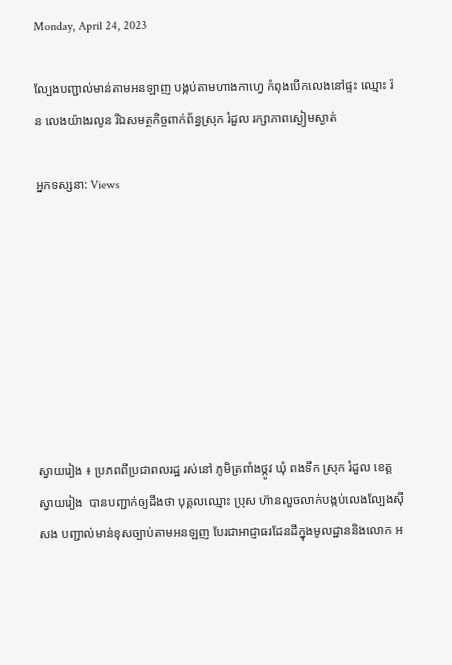Monday, April 24, 2023

ល្បែងបញ្ជាល់មាន់តាមអនឡាញ បង្កប់តាមហាងកាហ្វេ កំពុងបេីកលេងនៅផ្ទះ ឈ្មោះ រ៉ន លេងយ៉ាងរលូន រីឯសមត្ថកិច្ចពាក់ព័ន្ធស្រុក រំដួល រក្សាភាពស្ងៀមស្ងាត់

អ្នកទស្សនា: Views








ស្វាយរៀង ៖ ប្រភពពីប្រជាពលរដ្ឋ រស់នៅ ភូមិត្រពាំងថ្កូវ ឃុំ ពងទឹក ស្រុក រំដួល ខេត្ត ស្វាយរៀង  បានបញ្ជាក់ឲ្យដឹងថា បុគ្គលឈ្មោះ ប្រុស ហ៊ានលួចលាក់បង្កប់លេងល្បែងស៊ីសង បញ្ជាល់មាន់ខុសច្បាប់តាមអនឡញ បែរជាអាជ្ញាធរដែនដីក្នុងមូលដ្ឋាននិងលោក អ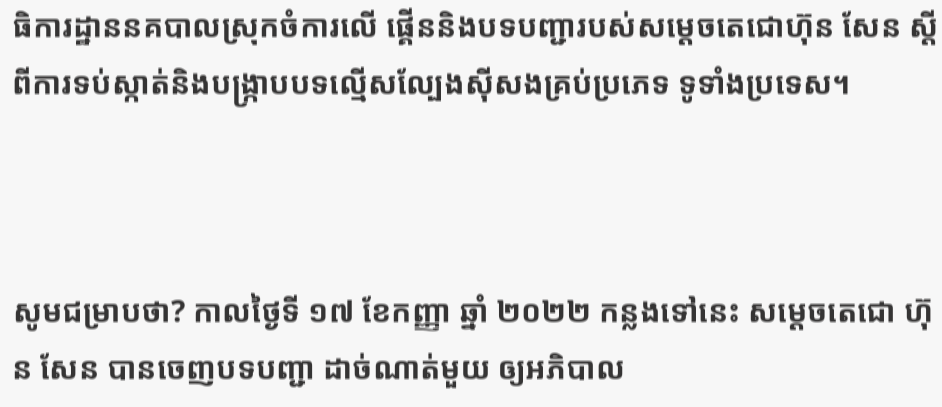ធិការដ្ឋាននគបាលស្រុកចំការលើ ផ្គើននិងបទបញ្ជារបស់សម្តេចតេជោហ៊ុន សែន ស្តីពីការទប់ស្កាត់និងបង្ក្រាបបទល្មើសល្បែងស៊ីសងគ្រប់ប្រភេទ ទូទាំងប្រទេស។



សូមជម្រាបថា? កាលថ្ងៃទី ១៧ ខែកញ្ញា ឆ្នាំ ២០២២ កន្លងទៅនេះ សម្ដេចតេជោ ហ៊ុន សែន បានចេញបទបញ្ជា ដាច់ណាត់មួយ ឲ្យអភិបាល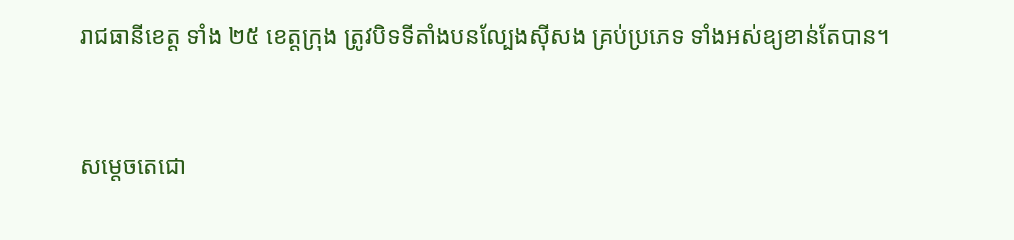រាជធានីខេត្ត ទាំង ២៥ ខេត្តក្រុង ត្រូវបិទទីតាំងបនល្បែងសុីសង គ្រប់ប្រភេទ ទាំងអស់ឧ្យខាន់តែបាន។



សម្តេចតេជោ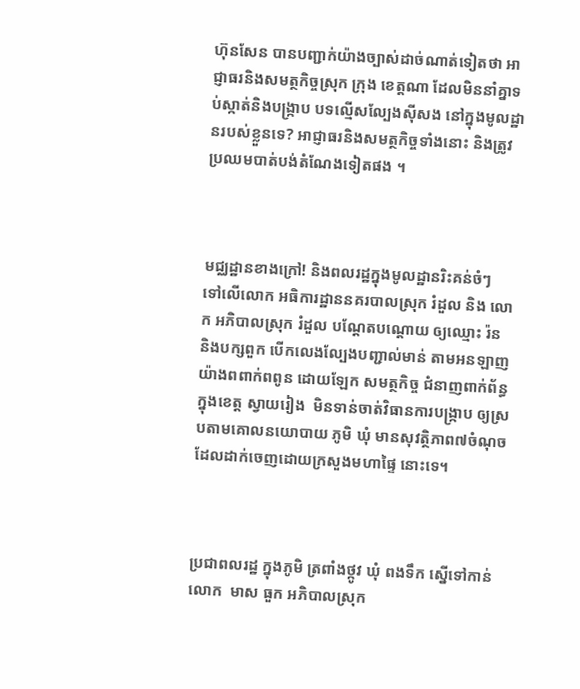ហ៊ុនសែន បានបញ្ជាក់យ៉ាងច្បាស់ដាច់ណាត់ទៀតថា អាជ្ញាធរនិងសមត្ថកិច្ចស្រុក ក្រុង ខេត្តណា ដែលមិននាំគ្នាទប់ស្កាត់និងបង្ក្រាប បទល្មើសល្បែងស៊ីសង នៅក្នុងមូលដ្ឋានរបស់ខ្លួនទេ? អាជ្ញាធរនិងសមត្ថកិច្ចទាំងនោះ និងត្រូវប្រឈមបាត់បង់តំណែងទៀតផង ។



មជ្ឈដ្ឋានខាងក្រៅ! និងពលរដ្ឋក្នុងមូលដ្ឋានរិះគន់ចំៗ  ទៅលេីលោក អធិការដ្ឋាននគរបាលស្រុក រំដួល និង លោក អភិបាលស្រុក រំដួល បណ្ដែតបណ្ដោយ ឲ្យឈ្មោះ រ៉ន និងបក្សពួក បេីកលេងល្បែងបញ្ជាល់មាន់ តាមអនឡាញ យ៉ាងពពាក់ពពូន ដោយឡែក សមត្ថកិច្ច ជំនាញពាក់ព័ន្ធក្នុងខេត្ត ស្វាយរៀង  មិនទាន់ចាត់វិធានការបង្រ្កាប ឲ្យស្របតាមគោលនយោបាយ ភូមិ ឃុំ មានសុវត្ថិភាព៧ចំណុច ដែលដាក់ចេញដោយក្រសួងមហាផ្ទៃ នោះទេ។



ប្រជាពលរដ្ឋ ក្នុងភូមិ ត្រពាំងថ្កូវ ឃុំ ពងទឹក ស្នើទៅកាន់ លោក  មាស ធួក អភិបាលស្រុក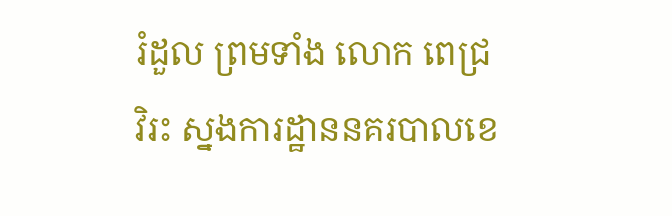រំដួល ព្រមទាំង លោក ពេជ្រ វិរះ ស្នងការដ្ឋាននគរបាលខេ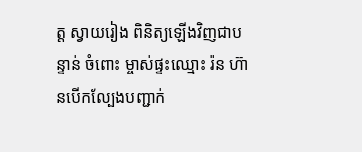ត្ត ស្វាយរៀង ពិនិត្យឡើងវិញជាបន្ទាន់ ចំពោះ ម្ចាស់ផ្ទះឈ្មោះ រ៉ន ហ៊ានបេីកល្បែងបញ្ជាក់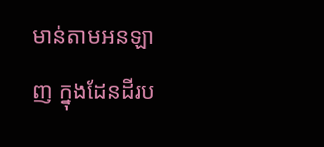មាន់តាមអនឡាញ ក្នុងដែនដីរប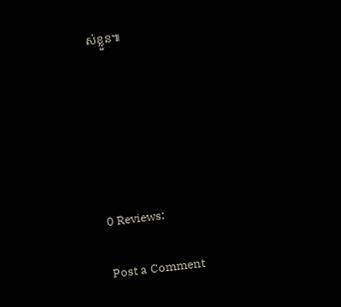ស់ខ្លួន៕






0 Reviews:

Post a Comment